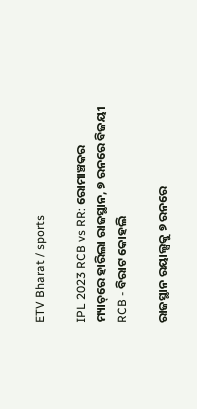ETV Bharat / sports

IPL 2023 RCB vs RR: ରୋମାଞ୍ଚକର ମ୍ୟାଚ୍‌ରେ ହାରିଲା ରାଜସ୍ଥାନ, ୭ ରନରେ ବିଜୟୀ RCB - ବିରାଟ କୋହଲି

ରାଜସ୍ଥାନ ରୟାଲ୍ସକୁ ୭ ରନରେ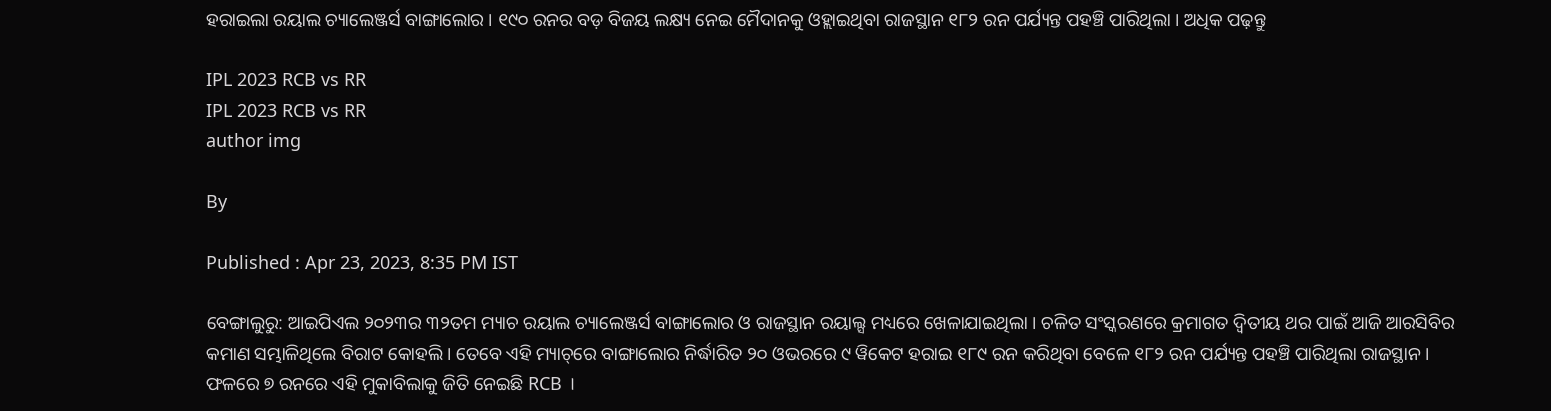ହରାଇଲା ରୟାଲ ଚ୍ୟାଲେଞ୍ଜର୍ସ ବାଙ୍ଗାଲୋର । ୧୯୦ ରନର ବଡ଼ ବିଜୟ ଲକ୍ଷ୍ୟ ନେଇ ମୈଦାନକୁ ଓହ୍ଲାଇଥିବା ରାଜସ୍ଥାନ ୧୮୨ ରନ ପର୍ଯ୍ୟନ୍ତ ପହଞ୍ଚି ପାରିଥିଲା । ଅଧିକ ପଢ଼ନ୍ତୁ

IPL 2023 RCB vs RR
IPL 2023 RCB vs RR
author img

By

Published : Apr 23, 2023, 8:35 PM IST

ବେଙ୍ଗାଲୁରୁ: ଆଇପିଏଲ ୨୦୨୩ର ୩୨ତମ ମ୍ୟାଚ ରୟାଲ ଚ୍ୟାଲେଞ୍ଜର୍ସ ବାଙ୍ଗାଲୋର ଓ ରାଜସ୍ଥାନ ରୟାଲ୍ସ ମଧ୍ୟରେ ଖେଳାଯାଇଥିଲା । ଚଳିତ ସଂସ୍କରଣରେ କ୍ରମାଗତ ଦ୍ବିତୀୟ ଥର ପାଇଁ ଆଜି ଆରସିବିର କମାଣ ସମ୍ଭାଳିଥିଲେ ବିରାଟ କୋହଲି । ତେବେ ଏହି ମ୍ୟାଚ୍‌ରେ ବାଙ୍ଗାଲୋର ନିର୍ଦ୍ଧାରିତ ୨୦ ଓଭରରେ ୯ ୱିକେଟ ହରାଇ ୧୮୯ ରନ କରିଥିବା ବେଳେ ୧୮୨ ରନ ପର୍ଯ୍ୟନ୍ତ ପହଞ୍ଚି ପାରିଥିଲା ରାଜସ୍ଥାନ । ଫଳରେ ୭ ରନରେ ଏହି ମୁକାବିଲାକୁ ଜିତି ନେଇଛି RCB ।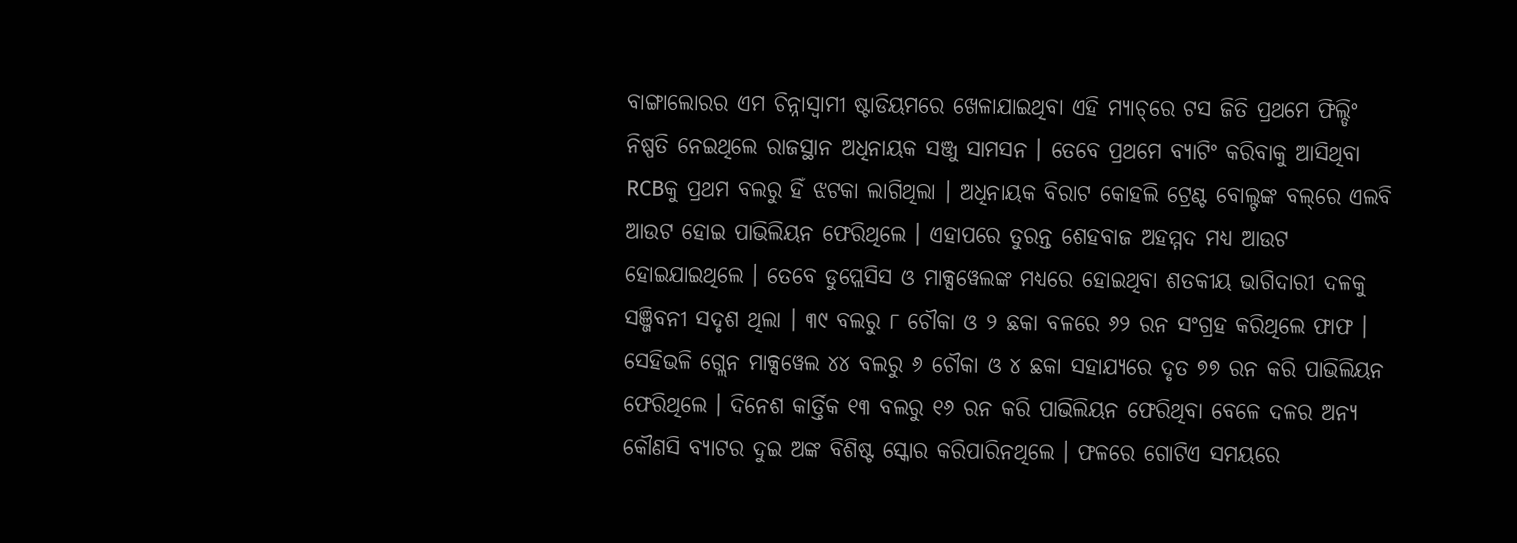ବାଙ୍ଗାଲୋରର ଏମ ଚିନ୍ନାସ୍ବାମୀ ଷ୍ଟାଡିୟମରେ ଖେଳାଯାଇଥିବା ଏହି ମ୍ୟାଚ୍‌ରେ ଟସ ଜିତି ପ୍ରଥମେ ଫିଲ୍ଡିଂ ନିଷ୍ପତି ନେଇଥିଲେ ରାଜସ୍ଥାନ ଅଧିନାୟକ ସଞ୍ଜୁ ସାମସନ । ତେବେ ପ୍ରଥମେ ବ୍ୟାଟିଂ କରିବାକୁ ଆସିଥିବା RCBକୁ ପ୍ରଥମ ବଲରୁ ହିଁ ଝଟକା ଲାଗିଥିଲା । ଅଧିନାୟକ ବିରାଟ କୋହଲି ଟ୍ରେଣ୍ଟ ବୋଲ୍ଟଙ୍କ ବଲ୍‌ରେ ଏଲବି ଆଉଟ ହୋଇ ପାଭିଲିୟନ ଫେରିଥିଲେ । ଏହାପରେ ତୁରନ୍ତ ଶେହବାଜ ଅହମ୍ମଦ ମଧ୍ୟ ଆଉଟ ହୋଇଯାଇଥିଲେ । ତେବେ ଡୁପ୍ଲେସିସ ଓ ମାକ୍ସୱେଲଙ୍କ ମଧ୍ୟରେ ହୋଇଥିବା ଶତକୀୟ ଭାଗିଦାରୀ ଦଳକୁ ସଞ୍ଜିବନୀ ସଦୃଶ ଥିଲା । ୩୯ ବଲରୁ ୮ ଚୌକା ଓ ୨ ଛକା ବଳରେ ୬୨ ରନ ସଂଗ୍ରହ କରିଥିଲେ ଫାଫ । ସେହିଭଳି ଗ୍ଲେନ ମାକ୍ସୱେଲ ୪୪ ବଲରୁ ୬ ଚୌକା ଓ ୪ ଛକା ସହାଯ୍ୟରେ ଦୃତ ୭୭ ରନ କରି ପାଭିଲିୟନ ଫେରିଥିଲେ । ଦିନେଶ କାର୍ତ୍ତିକ ୧୩ ବଲରୁ ୧୬ ରନ କରି ପାଭିଲିୟନ ଫେରିଥିବା ବେଳେ ଦଳର ଅନ୍ୟ କୌଣସି ବ୍ୟାଟର ଦୁଇ ଅଙ୍କ ବିଶିଷ୍ଟ ସ୍କୋର କରିପାରିନଥିଲେ । ଫଳରେ ଗୋଟିଏ ସମୟରେ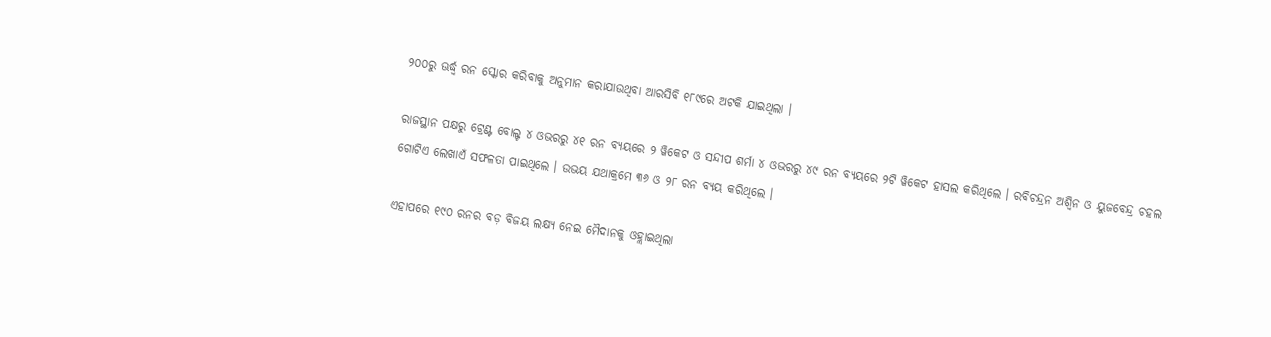୨୦୦ରୁ ଊର୍ଦ୍ଧ୍ବ ରନ ସ୍କୋର କରିବାକୁ ଅନୁମାନ କରାଯାଉଥିବା ଆରସିବି ୧୮୯ରେ ଅଟକି ଯାଇଥିଲା ।

ରାଜସ୍ଥାନ ପକ୍ଷରୁ ଟ୍ରେଣ୍ଟ ବୋଲ୍ଟ ୪ ଓଭରରୁ ୪୧ ରନ ବ୍ୟୟରେ ୨ ୱିକେଟ ଓ ସନ୍ଦୀପ ଶର୍ମା ୪ ଓଭରରୁ ୪୯ ରନ ବ୍ୟୟରେ ୨ଟି ୱିକେଟ ହାସଲ କରିଥିଲେ । ରବିଚନ୍ଦ୍ରନ ଅଶ୍ବିନ ଓ ୟୁଜବେନ୍ଦ୍ର ଚହଲ ଗୋଟିଏ ଲେଖାଏଁ ସଫଳତା ପାଇଥିଲେ । ଉଭୟ ଯଥାକ୍ରମେ ୩୬ ଓ ୨୮ ରନ ବ୍ୟୟ କରିଥିଲେ ।

ଏହାପରେ ୧୯୦ ରନର ବଡ଼ ବିଜୟ ଲକ୍ଷ୍ୟ ନେଇ ମୈଦାନକୁ ଓହ୍ଲାଇଥିଲା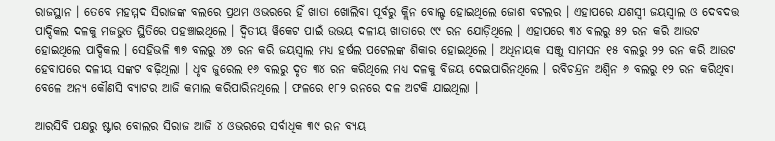ରାଜସ୍ଥାନ । ତେବେ ମହମ୍ମଦ ସିରାଜଙ୍କ ବଲରେ ପ୍ରଥମ ଓଭରରେ ହିଁ ଖାତା ଖୋଲିବା ପୂର୍ବରୁ କ୍ଲିନ ବୋଲ୍ଡ ହୋଇଥିଲେ ଜୋଶ ବଟଲର । ଏହାପରେ ଯଶସ୍ବୀ ଜୟସ୍ବାଲ ଓ ଦେବଦତ୍ତ ପାଦ୍ଦିକଲ ଦଳକୁ ମଜଭୁତ ସ୍ଥିତିରେ ପହଞ୍ଚାଇଥିଲେ । ଦ୍ବିତୀୟ ୱିକେଟ ପାଇଁ ଉଭୟ ଦଳୀୟ ଖାତାରେ ୯୯ ରନ ଯୋଡ଼ିଥିଲେ । ଏହାପରେ ୩୪ ବଲରୁ ୫୨ ରନ କରି ଆଉଟ ହୋଇଥିଲେ ପାଦ୍ଦିକଲ । ସେହିଭଳି ୩୭ ବଲରୁ ୪୭ ରନ କରି ଜୟସ୍ବାଲ ମଧ୍ୟ ହର୍ଷଲ ପଟେଲଙ୍କ ଶିକାର ହୋଇଥିଲେ । ଅଧିନାୟକ ସଞ୍ଜୁ ସାମସନ ୧୫ ବଲରୁ ୨୨ ରନ କରି ଆଉଟ ହେବାପରେ ଦଳୀୟ ସଙ୍କଟ ବଢ଼ିଥିଲା । ଧୃବ ଜୁରେଲ ୧୬ ବଲରୁ ଦୃତ ୩୪ ରନ କରିଥିଲେ ମଧ୍ୟ ଦଳକୁ ବିଜୟ ଦେଇପାରିନଥିଲେ । ରବିଚନ୍ଦ୍ରନ ଅଶ୍ବିନ ୬ ବଲରୁ ୧୨ ରନ କରିଥିବା ବେଳେ ଅନ୍ୟ କୌଣସି ବ୍ୟାଟର ଆଜି କମାଲ କରିପାରିନଥିଲେ । ଫଳରେ ୧୮୨ ରନରେ ଦଳ ଅଟକି ଯାଇଥିଲା ।

ଆରସିବି ପକ୍ଷରୁ ଷ୍ଟାର ବୋଲର ସିରାଜ ଆଜି ୪ ଓଭରରେ ସର୍ବାଧିକ ୩୯ ରନ ବ୍ୟୟ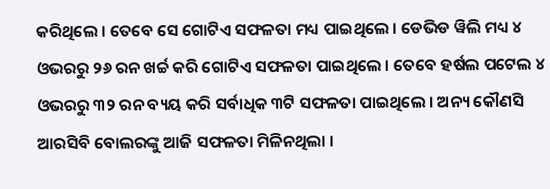କରିଥିଲେ । ତେବେ ସେ ଗୋଟିଏ ସଫଳତା ମଧ୍ୟ ପାଇଥିଲେ । ଡେଭିଡ ୱିଲି ମଧ୍ୟ ୪ ଓଭରରୁ ୨୬ ରନ ଖର୍ଚ୍ଚ କରି ଗୋଟିଏ ସଫଳତା ପାଇଥିଲେ । ତେବେ ହର୍ଷଲ ପଟେଲ ୪ ଓଭରରୁ ୩୨ ରନ ବ୍ୟୟ କରି ସର୍ବାଧିକ ୩ଟି ସଫଳତା ପାଇଥିଲେ । ଅନ୍ୟ କୌଣସି ଆରସିବି ବୋଲରଙ୍କୁ ଆଜି ସଫଳତା ମିଳିନଥିଲା ।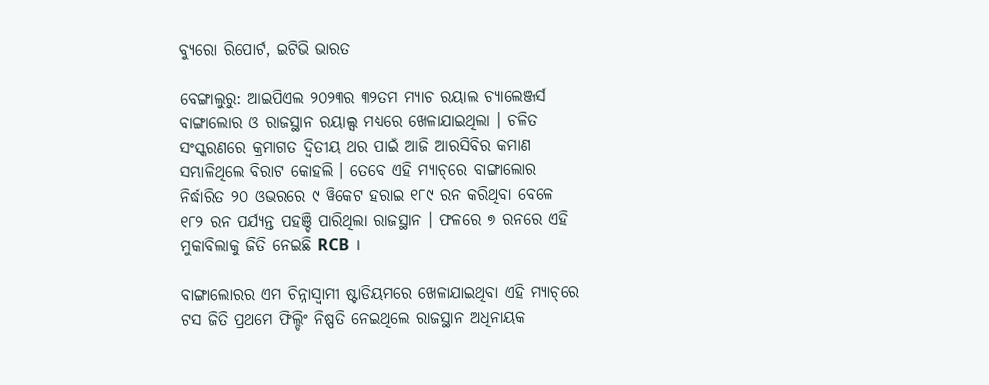ବ୍ୟୁରୋ ରିପୋର୍ଟ, ଇଟିଭି ଭାରତ

ବେଙ୍ଗାଲୁରୁ: ଆଇପିଏଲ ୨୦୨୩ର ୩୨ତମ ମ୍ୟାଚ ରୟାଲ ଚ୍ୟାଲେଞ୍ଜର୍ସ ବାଙ୍ଗାଲୋର ଓ ରାଜସ୍ଥାନ ରୟାଲ୍ସ ମଧ୍ୟରେ ଖେଳାଯାଇଥିଲା । ଚଳିତ ସଂସ୍କରଣରେ କ୍ରମାଗତ ଦ୍ବିତୀୟ ଥର ପାଇଁ ଆଜି ଆରସିବିର କମାଣ ସମ୍ଭାଳିଥିଲେ ବିରାଟ କୋହଲି । ତେବେ ଏହି ମ୍ୟାଚ୍‌ରେ ବାଙ୍ଗାଲୋର ନିର୍ଦ୍ଧାରିତ ୨୦ ଓଭରରେ ୯ ୱିକେଟ ହରାଇ ୧୮୯ ରନ କରିଥିବା ବେଳେ ୧୮୨ ରନ ପର୍ଯ୍ୟନ୍ତ ପହଞ୍ଚି ପାରିଥିଲା ରାଜସ୍ଥାନ । ଫଳରେ ୭ ରନରେ ଏହି ମୁକାବିଲାକୁ ଜିତି ନେଇଛି RCB ।

ବାଙ୍ଗାଲୋରର ଏମ ଚିନ୍ନାସ୍ବାମୀ ଷ୍ଟାଡିୟମରେ ଖେଳାଯାଇଥିବା ଏହି ମ୍ୟାଚ୍‌ରେ ଟସ ଜିତି ପ୍ରଥମେ ଫିଲ୍ଡିଂ ନିଷ୍ପତି ନେଇଥିଲେ ରାଜସ୍ଥାନ ଅଧିନାୟକ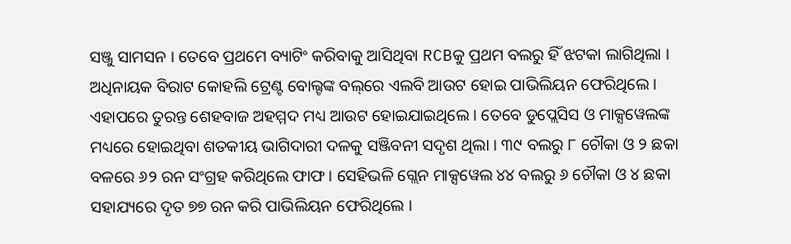ସଞ୍ଜୁ ସାମସନ । ତେବେ ପ୍ରଥମେ ବ୍ୟାଟିଂ କରିବାକୁ ଆସିଥିବା RCBକୁ ପ୍ରଥମ ବଲରୁ ହିଁ ଝଟକା ଲାଗିଥିଲା । ଅଧିନାୟକ ବିରାଟ କୋହଲି ଟ୍ରେଣ୍ଟ ବୋଲ୍ଟଙ୍କ ବଲ୍‌ରେ ଏଲବି ଆଉଟ ହୋଇ ପାଭିଲିୟନ ଫେରିଥିଲେ । ଏହାପରେ ତୁରନ୍ତ ଶେହବାଜ ଅହମ୍ମଦ ମଧ୍ୟ ଆଉଟ ହୋଇଯାଇଥିଲେ । ତେବେ ଡୁପ୍ଲେସିସ ଓ ମାକ୍ସୱେଲଙ୍କ ମଧ୍ୟରେ ହୋଇଥିବା ଶତକୀୟ ଭାଗିଦାରୀ ଦଳକୁ ସଞ୍ଜିବନୀ ସଦୃଶ ଥିଲା । ୩୯ ବଲରୁ ୮ ଚୌକା ଓ ୨ ଛକା ବଳରେ ୬୨ ରନ ସଂଗ୍ରହ କରିଥିଲେ ଫାଫ । ସେହିଭଳି ଗ୍ଲେନ ମାକ୍ସୱେଲ ୪୪ ବଲରୁ ୬ ଚୌକା ଓ ୪ ଛକା ସହାଯ୍ୟରେ ଦୃତ ୭୭ ରନ କରି ପାଭିଲିୟନ ଫେରିଥିଲେ ।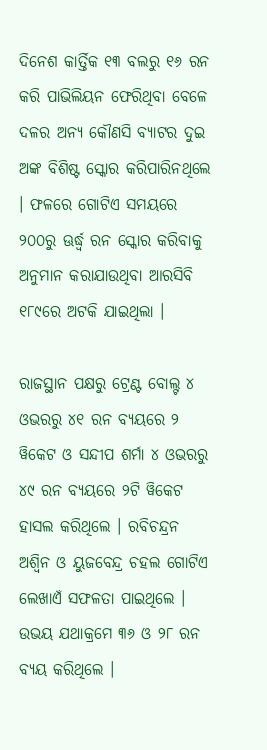ଦିନେଶ କାର୍ତ୍ତିକ ୧୩ ବଲରୁ ୧୬ ରନ କରି ପାଭିଲିୟନ ଫେରିଥିବା ବେଳେ ଦଳର ଅନ୍ୟ କୌଣସି ବ୍ୟାଟର ଦୁଇ ଅଙ୍କ ବିଶିଷ୍ଟ ସ୍କୋର କରିପାରିନଥିଲେ । ଫଳରେ ଗୋଟିଏ ସମୟରେ ୨୦୦ରୁ ଊର୍ଦ୍ଧ୍ବ ରନ ସ୍କୋର କରିବାକୁ ଅନୁମାନ କରାଯାଉଥିବା ଆରସିବି ୧୮୯ରେ ଅଟକି ଯାଇଥିଲା ।

ରାଜସ୍ଥାନ ପକ୍ଷରୁ ଟ୍ରେଣ୍ଟ ବୋଲ୍ଟ ୪ ଓଭରରୁ ୪୧ ରନ ବ୍ୟୟରେ ୨ ୱିକେଟ ଓ ସନ୍ଦୀପ ଶର୍ମା ୪ ଓଭରରୁ ୪୯ ରନ ବ୍ୟୟରେ ୨ଟି ୱିକେଟ ହାସଲ କରିଥିଲେ । ରବିଚନ୍ଦ୍ରନ ଅଶ୍ବିନ ଓ ୟୁଜବେନ୍ଦ୍ର ଚହଲ ଗୋଟିଏ ଲେଖାଏଁ ସଫଳତା ପାଇଥିଲେ । ଉଭୟ ଯଥାକ୍ରମେ ୩୬ ଓ ୨୮ ରନ ବ୍ୟୟ କରିଥିଲେ ।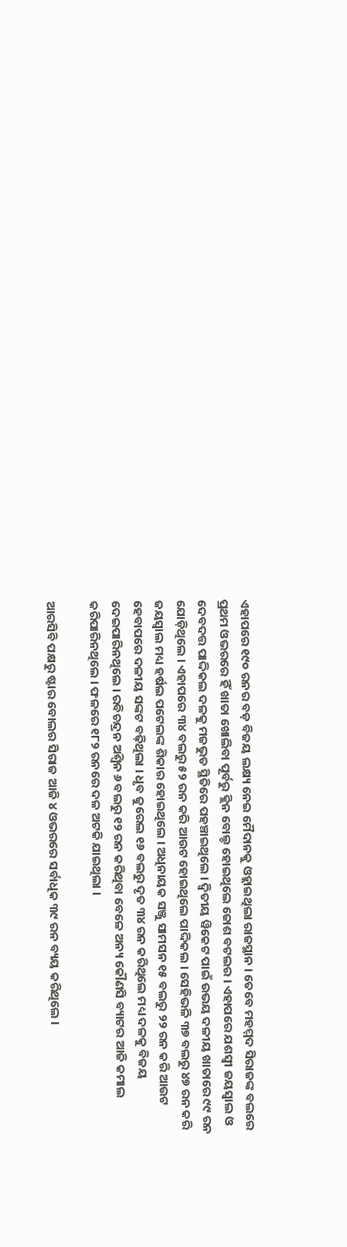ଏହାପରେ ୧୯୦ ରନର ବଡ଼ ବିଜୟ ଲକ୍ଷ୍ୟ ନେଇ ମୈଦାନକୁ ଓହ୍ଲାଇଥିଲା ରାଜସ୍ଥାନ । ତେବେ ମହମ୍ମଦ ସିରାଜଙ୍କ ବଲରେ ପ୍ରଥମ ଓଭରରେ ହିଁ ଖାତା ଖୋଲିବା ପୂର୍ବରୁ କ୍ଲିନ ବୋଲ୍ଡ ହୋଇଥିଲେ ଜୋଶ ବଟଲର । ଏହାପରେ ଯଶସ୍ବୀ ଜୟସ୍ବାଲ ଓ ଦେବଦତ୍ତ ପାଦ୍ଦିକଲ ଦଳକୁ ମଜଭୁତ ସ୍ଥିତିରେ ପହଞ୍ଚାଇଥିଲେ । ଦ୍ବିତୀୟ ୱିକେଟ ପାଇଁ ଉଭୟ ଦଳୀୟ ଖାତାରେ ୯୯ ରନ ଯୋଡ଼ିଥିଲେ । ଏହାପରେ ୩୪ ବଲରୁ ୫୨ ରନ କରି ଆଉଟ ହୋଇଥିଲେ ପାଦ୍ଦିକଲ । ସେହିଭଳି ୩୭ ବଲରୁ ୪୭ ରନ କରି ଜୟସ୍ବାଲ ମଧ୍ୟ ହର୍ଷଲ ପଟେଲଙ୍କ ଶିକାର ହୋଇଥିଲେ । ଅଧିନାୟକ ସଞ୍ଜୁ ସାମସନ ୧୫ ବଲରୁ ୨୨ ରନ କରି ଆଉଟ ହେବାପରେ ଦଳୀୟ ସଙ୍କଟ ବଢ଼ିଥିଲା । ଧୃବ ଜୁରେଲ ୧୬ ବଲରୁ ଦୃତ ୩୪ ରନ କରିଥିଲେ ମଧ୍ୟ ଦଳକୁ ବିଜୟ ଦେଇପାରିନଥିଲେ । ରବିଚନ୍ଦ୍ରନ ଅଶ୍ବିନ ୬ ବଲରୁ ୧୨ ରନ କରିଥିବା ବେଳେ ଅନ୍ୟ କୌଣସି ବ୍ୟାଟର ଆଜି କମାଲ କରିପାରିନଥିଲେ । ଫଳରେ ୧୮୨ ରନରେ ଦଳ ଅଟକି ଯାଇଥିଲା ।

ଆରସିବି ପକ୍ଷରୁ ଷ୍ଟାର ବୋଲର ସିରାଜ ଆଜି ୪ ଓଭରରେ ସର୍ବାଧିକ ୩୯ ରନ ବ୍ୟୟ କରିଥିଲେ ।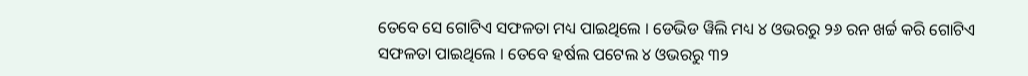ତେବେ ସେ ଗୋଟିଏ ସଫଳତା ମଧ୍ୟ ପାଇଥିଲେ । ଡେଭିଡ ୱିଲି ମଧ୍ୟ ୪ ଓଭରରୁ ୨୬ ରନ ଖର୍ଚ୍ଚ କରି ଗୋଟିଏ ସଫଳତା ପାଇଥିଲେ । ତେବେ ହର୍ଷଲ ପଟେଲ ୪ ଓଭରରୁ ୩୨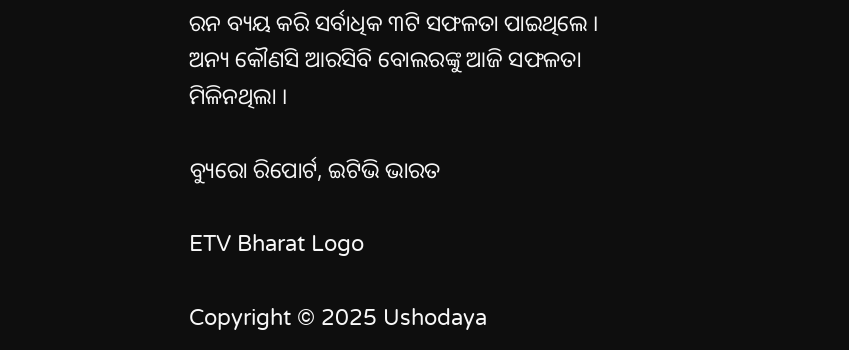ରନ ବ୍ୟୟ କରି ସର୍ବାଧିକ ୩ଟି ସଫଳତା ପାଇଥିଲେ । ଅନ୍ୟ କୌଣସି ଆରସିବି ବୋଲରଙ୍କୁ ଆଜି ସଫଳତା ମିଳିନଥିଲା ।

ବ୍ୟୁରୋ ରିପୋର୍ଟ, ଇଟିଭି ଭାରତ

ETV Bharat Logo

Copyright © 2025 Ushodaya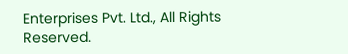Enterprises Pvt. Ltd., All Rights Reserved.